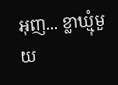អុញ... ខ្លាឃ្មុំមួយ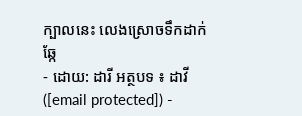ក្បាលនេះ លេងស្រោចទឹកដាក់ឆ្កែ
- ដោយ: ដារី អត្ថបទ ៖ ដាវី ([email protected]) -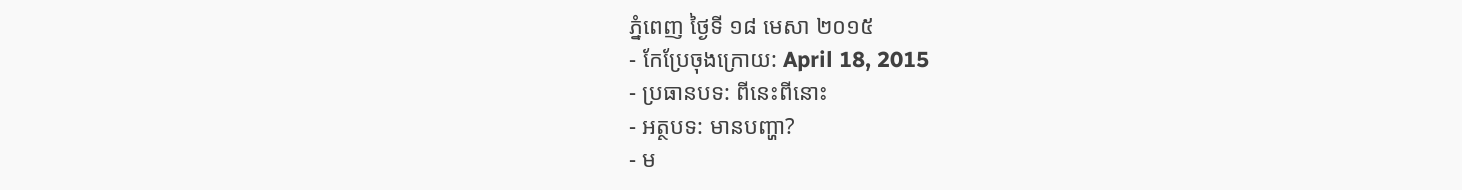ភ្នំពេញ ថ្ងៃទី ១៨ មេសា ២០១៥
- កែប្រែចុងក្រោយ: April 18, 2015
- ប្រធានបទ: ពីនេះពីនោះ
- អត្ថបទ: មានបញ្ហា?
- ម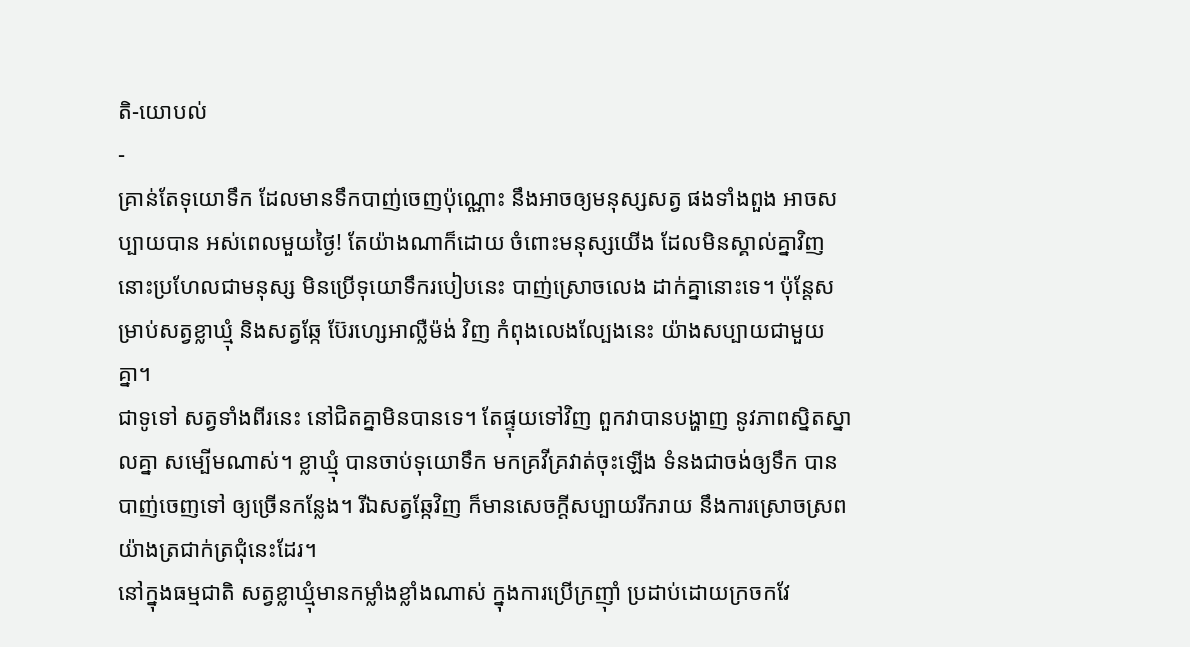តិ-យោបល់
-
គ្រាន់តែទុយោទឹក ដែលមានទឹកបាញ់ចេញប៉ុណ្ណោះ នឹងអាចឲ្យមនុស្សសត្វ ផងទាំងពួង អាចសប្បាយបាន អស់ពេលមួយថ្ងៃ! តែយ៉ាងណាក៏ដោយ ចំពោះមនុស្សយើង ដែលមិនស្គាល់គ្នាវិញ នោះប្រហែលជាមនុស្ស មិនប្រើទុយោទឹករបៀបនេះ បាញ់ស្រោចលេង ដាក់គ្នានោះទេ។ ប៉ុន្តែសម្រាប់សត្វខ្លាឃ្មុំ និងសត្វឆ្កែ ប៊ែរហ្សេអាល្លឺម៉ង់ វិញ កំពុងលេងល្បែងនេះ យ៉ាងសប្បាយជាមួយគ្នា។
ជាទូទៅ សត្វទាំងពីរនេះ នៅជិតគ្នាមិនបានទេ។ តែផ្ទុយទៅវិញ ពួកវាបានបង្ហាញ នូវភាពស្និតស្នាលគ្នា សម្បើមណាស់។ ខ្លាឃ្មុំ បានចាប់ទុយោទឹក មកគ្រវីគ្រវាត់ចុះឡើង ទំនងជាចង់ឲ្យទឹក បានបាញ់ចេញទៅ ឲ្យច្រើនកន្លែង។ រីឯសត្វឆ្កែវិញ ក៏មានសេចក្ដីសប្បាយរីករាយ នឹងការស្រោចស្រព យ៉ាងត្រជាក់ត្រជុំនេះដែរ។
នៅក្នុងធម្មជាតិ សត្វខ្លាឃ្មុំមានកម្លាំងខ្លាំងណាស់ ក្នុងការប្រើក្រញ៉ាំ ប្រដាប់ដោយក្រចកវែ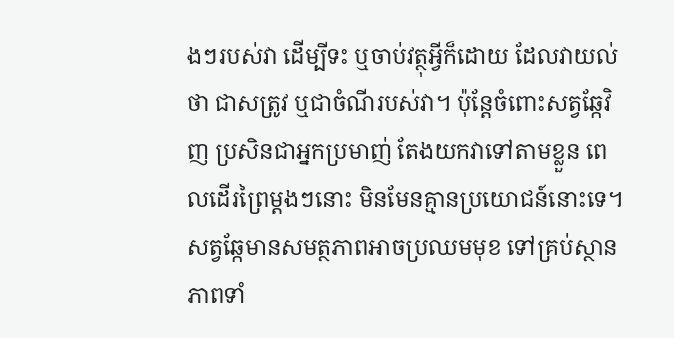ងៗរបស់វា ដើម្បីទះ ឬចាប់វត្ថុអ្វីក៏ដោយ ដែលវាយល់ថា ជាសត្រូវ ឬជាចំណីរបស់វា។ ប៉ុន្តែចំពោះសត្វឆ្កែវិញ ប្រសិនជាអ្នកប្រមាញ់ តែងយកវាទៅតាមខ្លួន ពេលដើរព្រៃម្ដងៗនោះ មិនមែនគ្មានប្រយោជន៍នោះទេ។ សត្វឆ្កែមានសមត្ថភាពអាចប្រឈមមុខ ទៅគ្រប់ស្ថានភាពទាំ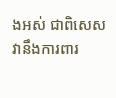ងអស់ ជាពិសេស វានឹងការពារ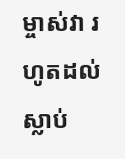ម្ចាស់វា រហូតដល់ស្លាប់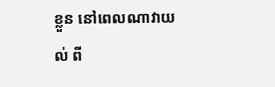ខ្លួន នៅពេលណាវាយល់ ពី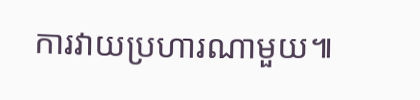ការវាយប្រហារណាមួយ៕